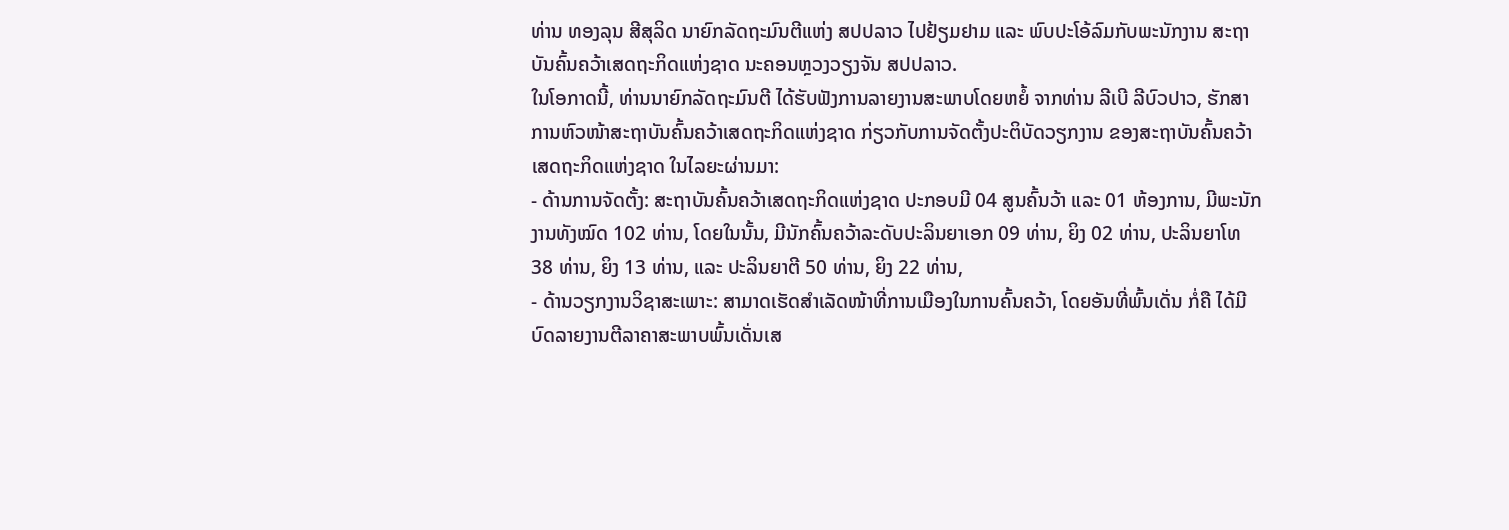ທ່ານ ທອງລຸນ ສີສຸລິດ ນາຍົກລັດຖະມົນຕີແຫ່ງ ສປປລາວ ໄປຢ້ຽມຢາມ ແລະ ພົບປະໂອ້ລົມກັບພະນັກງານ ສະຖາບັນຄົ້ນຄວ້າເສດຖະກິດແຫ່ງຊາດ ນະຄອນຫຼວງວຽງຈັນ ສປປລາວ.
ໃນໂອກາດນີ້, ທ່ານນາຍົກລັດຖະມົນຕີ ໄດ້ຮັບຟັງການລາຍງານສະພາບໂດຍຫຍໍ້ ຈາກທ່ານ ລີເບີ ລີບົວປາວ, ຮັກສາການຫົວໜ້າສະຖາບັນຄົ້ນຄວ້າເສດຖະກິດແຫ່ງຊາດ ກ່ຽວກັບການຈັດຕັ້ງປະຕິບັດວຽກງານ ຂອງສະຖາບັນຄົ້ນຄວ້າເສດຖະກິດແຫ່ງຊາດ ໃນໄລຍະຜ່ານມາ:
- ດ້ານການຈັດຕັ້ງ: ສະຖາບັນຄົ້ນຄວ້າເສດຖະກິດແຫ່ງຊາດ ປະກອບມີ 04 ສູນຄົ້ນວ້າ ແລະ 01 ຫ້ອງການ, ມີພະນັກງານທັງໝົດ 102 ທ່ານ, ໂດຍໃນນັ້ນ, ມີນັກຄົ້ນຄວ້າລະດັບປະລິນຍາເອກ 09 ທ່ານ, ຍິງ 02 ທ່ານ, ປະລິນຍາໂທ 38 ທ່ານ, ຍິງ 13 ທ່ານ, ແລະ ປະລິນຍາຕີ 50 ທ່ານ, ຍິງ 22 ທ່ານ,
- ດ້ານວຽກງານວິຊາສະເພາະ: ສາມາດເຮັດສຳເລັດໜ້າທີ່ການເມືອງໃນການຄົ້ນຄວ້າ, ໂດຍອັນທີ່ພົ້ນເດັ່ນ ກໍ່ຄື ໄດ້ມີບົດລາຍງານຕີລາຄາສະພາບພົ້ນເດັ່ນເສ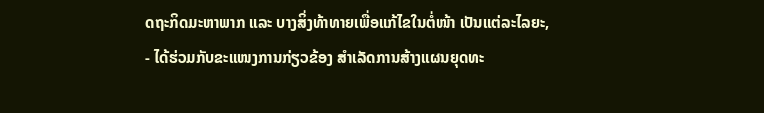ດຖະກິດມະຫາພາກ ແລະ ບາງສິ່ງທ້າທາຍເພື່ອແກ້ໄຂໃນຕໍ່ໜ້າ ເປັນແຕ່ລະໄລຍະ,
- ໄດ້ຮ່ວມກັບຂະແໜງການກ່ຽວຂ້ອງ ສຳເລັດການສ້າງແຜນຍຸດທະ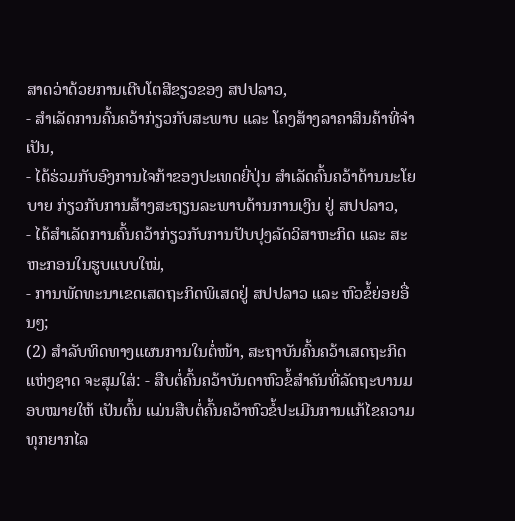ສາດວ່າດ້ວຍການເຕີບໂຕສີຂຽວຂອງ ສປປລາວ,
- ສຳເລັດການຄົ້ນຄວ້າກ່ຽວກັບສະພາບ ແລະ ໂຄງສ້າງລາຄາສິນຄ້າທີ່ຈຳເປັນ,
- ໄດ້ຮ່ວມກັບອົງການໄຈກ້າຂອງປະເທດຍີ່ປຸ່ນ ສຳເລັດຄົ້ນຄວ້າດ້ານນະໂຍບາຍ ກ່ຽວກັບການສ້າງສະຖຽນລະພາບດ້ານການເງິນ ຢູ່ ສປປລາວ,
- ໄດ້ສຳເລັດການຄົ້ນຄວ້າກ່ຽວກັບການປັບປຸງລັດວິສາຫະກິດ ແລະ ສະຫະກອນໃນຮູບແບບໃໝ່,
- ການພັດທະນາເຂດເສດຖະກິດພິເສດຢູ່ ສປປລາວ ແລະ ຫົວຂໍ້ຍ່ອຍອື່ນໆ;
(2) ສຳລັບທິດທາງແຜນການໃນຕໍ່ໜ້າ, ສະຖາບັນຄົ້ນຄວ້າເສດຖະກິດແຫ່ງຊາດ ຈະສຸມໃສ່: - ສືບຕໍ່ຄົ້ນຄວ້າບັນດາຫົວຂໍ້ສຳຄັນທີ່ລັດຖະບານມອບໝາຍໃຫ້ ເປັນຕົ້ນ ແມ່ນສືບຕໍ່ຄົ້ນຄວ້າຫົວຂໍ້ປະເມີນການແກ້ໄຂຄວາມທຸກຍາກໄລ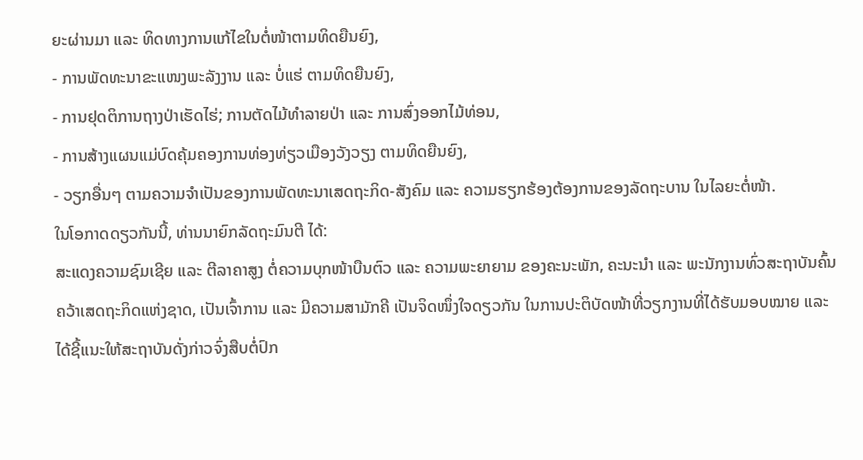ຍະຜ່ານມາ ແລະ ທິດທາງການແກ້ໄຂໃນຕໍ່ໜ້າຕາມທິດຍືນຍົງ,
- ການພັດທະນາຂະແໜງພະລັງງານ ແລະ ບໍ່ແຮ່ ຕາມທິດຍືນຍົງ,
- ການຢຸດຕິການຖາງປ່າເຮັດໄຮ່; ການຕັດໄມ້ທຳລາຍປ່າ ແລະ ການສົ່ງອອກໄມ້ທ່ອນ,
- ການສ້າງແຜນແມ່ບົດຄຸ້ມຄອງການທ່ອງທ່ຽວເມືອງວັງວຽງ ຕາມທິດຍືນຍົງ,
- ວຽກອື່ນໆ ຕາມຄວາມຈຳເປັນຂອງການພັດທະນາເສດຖະກິດ-ສັງຄົມ ແລະ ຄວາມຮຽກຮ້ອງຕ້ອງການຂອງລັດຖະບານ ໃນໄລຍະຕໍ່ໜ້າ.
ໃນໂອກາດດຽວກັນນີ້, ທ່ານນາຍົກລັດຖະມົນຕີ ໄດ້:
ສະແດງຄວາມຊົມເຊີຍ ແລະ ຕີລາຄາສູງ ຕໍ່ຄວາມບຸກໜ້າບືນຕົວ ແລະ ຄວາມພະຍາຍາມ ຂອງຄະນະພັກ, ຄະນະນຳ ແລະ ພະນັກງານທົ່ວສະຖາບັນຄົ້ນຄວ້າເສດຖະກິດແຫ່ງຊາດ, ເປັນເຈົ້າການ ແລະ ມີຄວາມສາມັກຄີ ເປັນຈິດໜຶ່ງໃຈດຽວກັນ ໃນການປະຕິບັດໜ້າທີ່ວຽກງານທີ່ໄດ້ຮັບມອບໝາຍ ແລະ ໄດ້ຊີ້ແນະໃຫ້ສະຖາບັນດັ່ງກ່າວຈົ່ງສືບຕໍ່ປົກ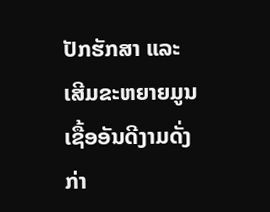ປັກຮັກສາ ແລະ ເສີມຂະຫຍາຍມູນເຊື້ອອັນດີງາມດັ່ງກ່າ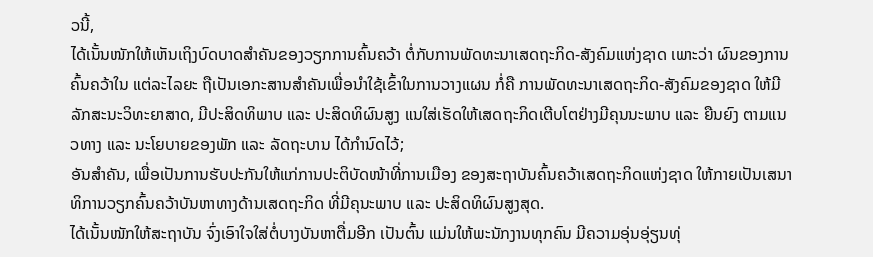ວນີ້,
ໄດ້ເນັ້ນໜັກໃຫ້ເຫັນເຖິງບົດບາດສຳຄັນຂອງວຽກການຄົ້ນຄວ້າ ຕໍ່ກັບການພັດທະນາເສດຖະກິດ-ສັງຄົມແຫ່ງຊາດ ເພາະວ່າ ຜົນຂອງການຄົ້ນຄວ້າໃນ ແຕ່ລະໄລຍະ ຖືເປັນເອກະສານສຳຄັນເພື່ອນຳໃຊ້ເຂົ້າໃນການວາງແຜນ ກໍ່ຄື ການພັດທະນາເສດຖະກິດ-ສັງຄົມຂອງຊາດ ໃຫ້ມີລັກສະນະວິທະຍາສາດ, ມີປະສິດທິພາບ ແລະ ປະສິດທິຜົນສູງ ແນໃສ່ເຮັດໃຫ້ເສດຖະກິດເຕີບໂຕຢ່າງມີຄຸນນະພາບ ແລະ ຍືນຍົງ ຕາມແນວທາງ ແລະ ນະໂຍບາຍຂອງພັກ ແລະ ລັດຖະບານ ໄດ້ກຳນົດໄວ້;
ອັນສຳຄັນ, ເພື່ອເປັນການຮັບປະກັນໃຫ້ແກ່ການປະຕິບັດໜ້າທີ່ການເມືອງ ຂອງສະຖາບັນຄົ້ນຄວ້າເສດຖະກິດແຫ່ງຊາດ ໃຫ້ກາຍເປັນເສນາທິການວຽກຄົ້ນຄວ້າບັນຫາທາງດ້ານເສດຖະກິດ ທີ່ມີຄຸນະພາບ ແລະ ປະສິດທິຜົນສູງສຸດ.
ໄດ້ເນັ້ນໜັກໃຫ້ສະຖາບັນ ຈົ່ງເອົາໃຈໃສ່ຕໍ່ບາງບັນຫາຕື່ມອີກ ເປັນຕົ້ນ ແມ່ນໃຫ້ພະນັກງານທຸກຄົນ ມີຄວາມອຸ່ນອຸ່ຽນທຸ່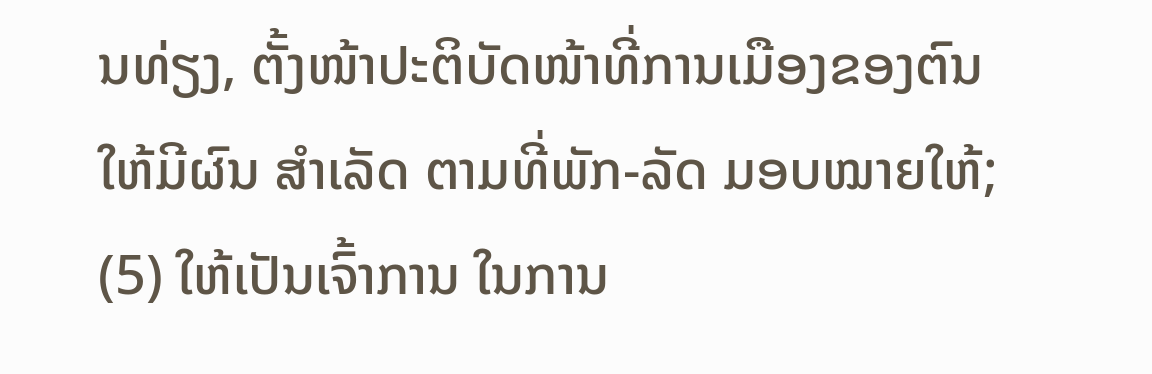ນທ່ຽງ, ຕັ້ງໜ້າປະຕິບັດໜ້າທີ່ການເມືອງຂອງຕົນ ໃຫ້ມີຜົນ ສຳເລັດ ຕາມທີ່ພັກ-ລັດ ມອບໝາຍໃຫ້;
(5) ໃຫ້ເປັນເຈົ້າການ ໃນການ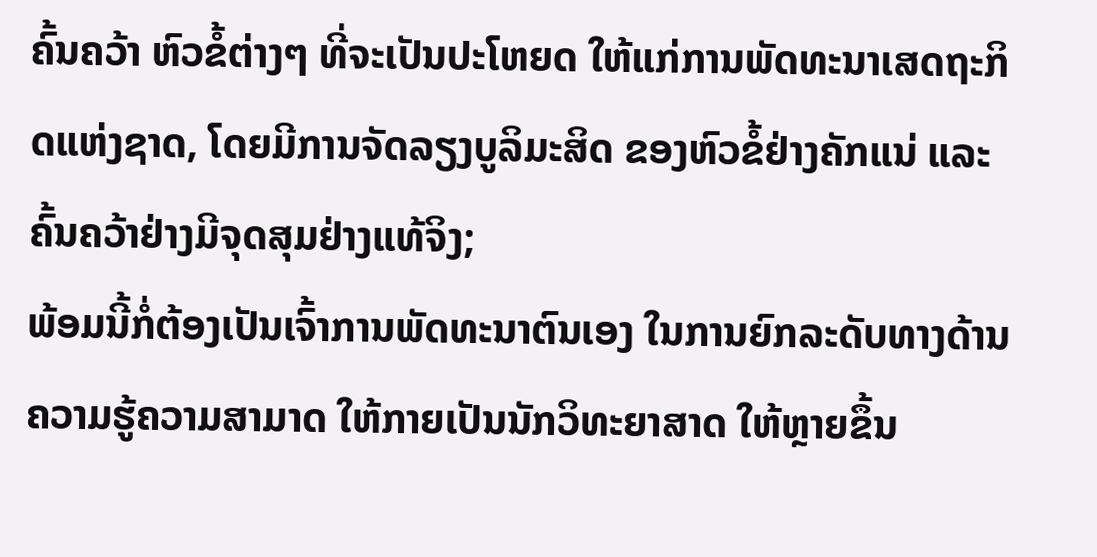ຄົ້ນຄວ້າ ຫົວຂໍ້ຕ່າງໆ ທີ່ຈະເປັນປະໂຫຍດ ໃຫ້ແກ່ການພັດທະນາເສດຖະກິດແຫ່ງຊາດ, ໂດຍມີການຈັດລຽງບູລິມະສິດ ຂອງຫົວຂໍ້ຢ່າງຄັກແນ່ ແລະ ຄົ້ນຄວ້າຢ່າງມີຈຸດສຸມຢ່າງແທ້ຈິງ;
ພ້ອມນີ້ກໍ່ຕ້ອງເປັນເຈົ້າການພັດທະນາຕົນເອງ ໃນການຍົກລະດັບທາງດ້ານຄວາມຮູ້ຄວາມສາມາດ ໃຫ້ກາຍເປັນນັກວິທະຍາສາດ ໃຫ້ຫຼາຍຂຶ້ນ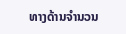ທາງດ້ານຈຳນວນ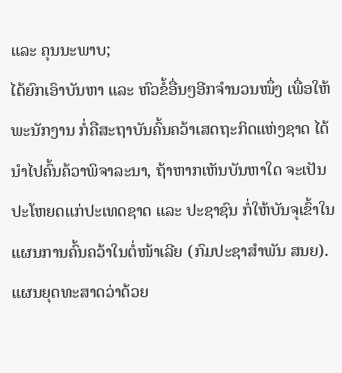ແລະ ຄຸນນະພາບ;
ໄດ້ຍົກເອົາບັນຫາ ແລະ ຫົວຂໍ້ອື່ນໆອີກຈຳນວນໜຶ່ງ ເພື່ອໃຫ້ພະນັກງານ ກໍ່ຄືສະຖາບັນຄົ້ນຄວ້າເສດຖະກິດແຫ່ງຊາດ ໄດ້ນຳໄປຄົ້ນຄ້ວາພິຈາລະນາ, ຖ້າຫາກເຫັນບັນຫາໃດ ຈະເປັນປະໂຫຍດແກ່ປະເທດຊາດ ແລະ ປະຊາຊົນ ກໍ່ໃຫ້ບັນຈຸເຂົ້າໃນແຜນການຄົ້ນຄວ້າໃນຕໍ່ໜ້າເລີຍ (ກົມປະຊາສຳພັນ ສນຍ).
ແຜນຍຸດທະສາດວ່າດ້ວຍ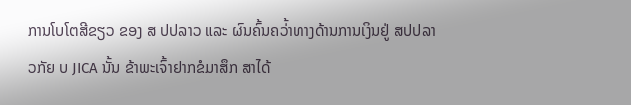ການໂບໂຕສີຂຽວ ຂອງ ສ ປປລາວ ແລະ ຜົນຄົ້ນຄວ່້າທາງດ້ານການເງິນຢູ່ ສປປລາວກັຍ ບ JICA ນັ້ນ ຂ້າພະເຈົ້າຢາກຂໍມາສຶກ ສາໄດ້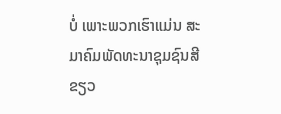ບໍ່ ເພາະພວກເຮົາແມ່ນ ສະມາຄົມພັດທະນາຊຸມຊົນສີຂຽວ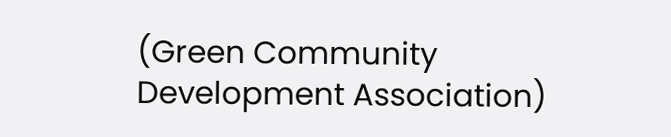(Green Community Development Association)